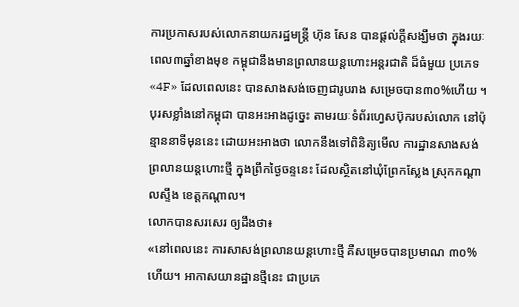ការប្រកាសរបស់លោកនាយករដ្ឋមន្ត្រី ហ៊ុន សែន បានផ្ដល់ក្ដីសង្ឃឹមថា ក្នុងរយៈពេល៣ឆ្នាំខាងមុខ កម្ពុជានឹងមានព្រលានយន្ដហោះអន្តរជាតិ ដ៏ធំមួយ ប្រភេទ «4F» ដែលពេលនេះ បានសាងសង់ចេញជារូបរាង សម្រេចបាន៣០%ហើយ ។
បុរសខ្លាំងនៅកម្ពុជា បានអះអាងដូច្នេះ តាមរយៈទំព័រហ្វេសប៊ុករបស់លោក នៅប៉ុន្មាននាទីមុននេះ ដោយអះអាងថា លោកនឹងទៅពិនិត្យមើល ការដ្ឋានសាងសង់ ព្រលានយន្ដហោះថ្មី ក្នុងព្រឹកថ្ងៃចន្ទនេះ ដែលស្ថិតនៅឃុំព្រែកស្លែង ស្រុកកណ្តាលស្ទឹង ខេត្តកណ្តាល។
លោកបានសរសេរ ឲ្យដឹងថា៖
«នៅពេលនេះ ការសាសង់ព្រលានយន្តហោះថ្មី គឺសម្រេចបានប្រមាណ ៣០% ហើយ។ អាកាសយានដ្ឋានថ្មីនេះ ជាប្រភេ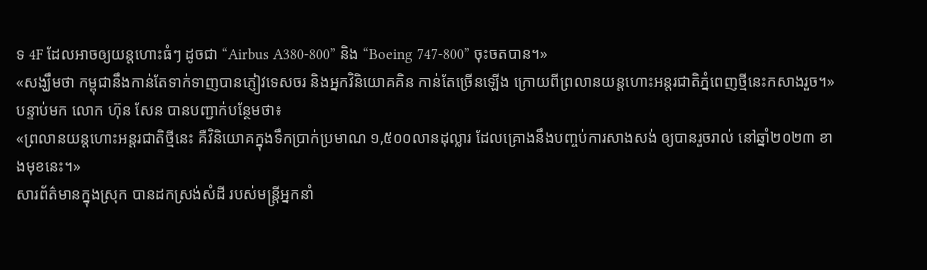ទ 4F ដែលអាចឲ្យយន្តហោះធំៗ ដូចជា “Airbus A380-800” និង “Boeing 747-800” ចុះចតបាន។»
«សង្ឃឹមថា កម្ពុជានឹងកាន់តែទាក់ទាញបានភ្ញៀវទេសចរ និងអ្នកវិនិយោគគិន កាន់តែច្រើនឡើង ក្រោយពីព្រលានយន្តហោះអន្តរជាតិភ្នំពេញថ្មីនេះកសាងរួច។»
បន្ទាប់មក លោក ហ៊ុន សែន បានបញ្ជាក់បន្ថែមថា៖
«ព្រលានយន្តហោះអន្តរជាតិថ្មីនេះ គឺវិនិយោគក្នុងទឹកប្រាក់ប្រមាណ ១,៥០០លានដុល្លារ ដែលគ្រោងនឹងបញ្ចប់ការសាងសង់ ឲ្យបានរួចរាល់ នៅឆ្នាំ២០២៣ ខាងមុខនេះ។»
សារព័ត៌មានក្នុងស្រុក បានដកស្រង់សំដី របស់មន្ត្រីអ្នកនាំ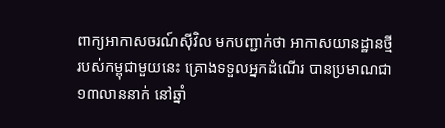ពាក្យអាកាសចរណ៍ស៊ីវិល មកបញ្ជាក់ថា អាកាសយានដ្ឋានថ្មី របស់កម្ពុជាមួយនេះ គ្រោងទទួលអ្នកដំណើរ បានប្រមាណជា១៣លាននាក់ នៅឆ្នាំ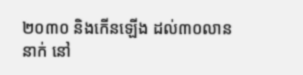២០៣០ និងកើនឡើង ដល់៣០លាននាក់ នៅ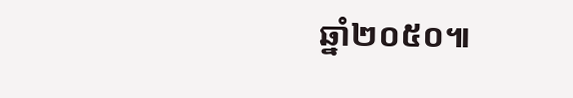ឆ្នាំ២០៥០៕